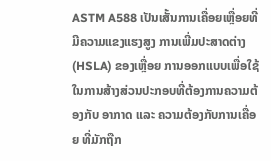ASTM A588 ເປັນເສັ້ນການເຄື່ອຍເຫຼື່ອຍທີ່ມີຄວາມແຂງແຮງສູງ ການເພີ່ມປະສາດຕ່າງ (HSLA) ຂອງເຫຼື່ອຍ ການອອກແບບເພື່ອໃຊ້ໃນການສ້າງສ່ວນປະກອບທີ່ຕ້ອງການຄວາມຕ້ອງກັບ ອາກາດ ແລະ ຄວາມຕ້ອງກັບການເຄື່ອຍ ທີ່ມັກຖືກ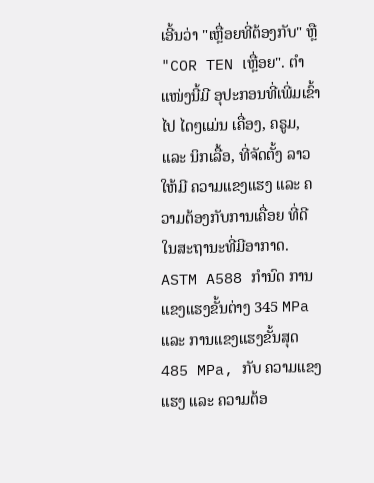ເອີ້ນວ່າ "ເຫຼື່ອຍທີ່ຕ້ອງກັບ" ຫຼື "COR TEN เຫຼື່ອຍ". ຕຳແໜ່ງນີ້ມີ ອຸປະກອນທີ່ເພີ່ມເຂົ້າໄປ ໄດໆແມ່ນ ເຄື່ອງ, ຄຣູມ, ແລະ ນິກເລື້ອ, ທີ່ຈັດຕັ້ງ ລາວ ໃຫ້ມີ ຄວາມແຂງແຮງ ແລະ ຄວາມຕ້ອງກັບການເຄື່ອຍ ທີ່ດີ ໃນສະຖານະທີ່ມີອາກາດ. ASTM A588 ກຳນົດ ການແຂງແຮງຂັ້ນຕ່າງ 345 MPa ແລະ ການແຂງແຮງຂັ້ນສຸດ 485 MPa, ກັບ ຄວາມແຂງແຮງ ແລະ ຄວາມຕ້ອ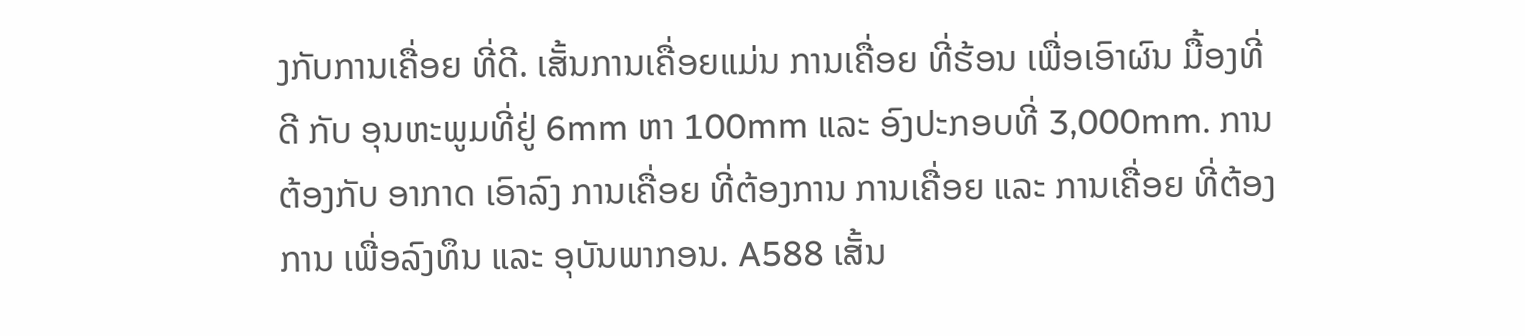ງກັບການເຄື່ອຍ ທີ່ດີ. ເສັ້ນການເຄື່ອຍແມ່ນ ການເຄື່ອຍ ທີ່ຮ້ອນ ເພື່ອເອົາຜົນ ມື້ອງທີ່ດີ ກັບ ອຸນຫະພູມທີ່ຢູ່ 6mm ຫາ 100mm ແລະ ອົງປະກອບທີ່ 3,000mm. ການຕ້ອງກັບ ອາກາດ ເອົາລົງ ການເຄື່ອຍ ທີ່ຕ້ອງການ ການເຄື່ອຍ ແລະ ການເຄື່ອຍ ທີ່ຕ້ອງການ ເພື່ອລົງທຶນ ແລະ ອຸບັນພາກອນ. A588 ເສັ້ນ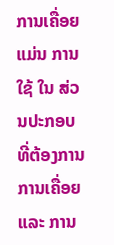ການເຄື່ອຍ ແມ່ນ ການໃຊ້ ໃນ ສ່ວນປະກອບ ທີ່ຕ້ອງການ ການເຄື່ອຍ ແລະ ການ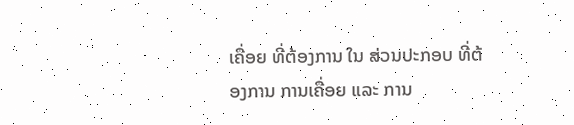ເຄື່ອຍ ທີ່ຕ້ອງການ ໃນ ສ່ວນປະກອບ ທີ່ຕ້ອງການ ການເຄື່ອຍ ແລະ ການ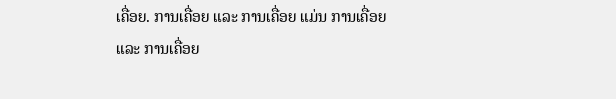ເຄື່ອຍ. ການເຄື່ອຍ ແລະ ການເຄື່ອຍ ແມ່ນ ການເຄື່ອຍ ແລະ ການເຄື່ອຍ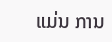ແມ່ນ ການ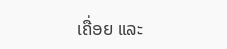ເຄື່ອຍ ແລະ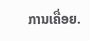ການເຄື່ອຍ.